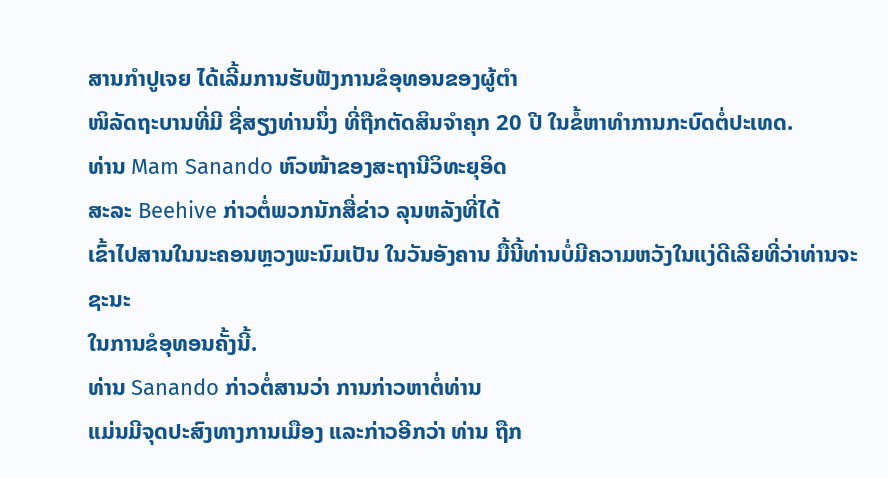ສານກໍາປູເຈຍ ໄດ້ເລີ້ມການຮັບຟັງການຂໍອຸທອນຂອງຜູ້ຕໍາ
ໜິລັດຖະບານທີ່ມີ ຊື່ສຽງທ່ານນຶ່ງ ທີ່ຖືກຕັດສິນຈໍາຄຸກ 20 ປີ ໃນຂໍ້ຫາທໍາການກະບົດຕໍ່ປະເທດ.
ທ່ານ Mam Sanando ຫົວໜ້າຂອງສະຖານີວິທະຍຸອິດ
ສະລະ Beehive ກ່າວຕໍ່ພວກນັກສື່ຂ່າວ ລຸນຫລັງທີ່ໄດ້
ເຂົ້າໄປສານໃນນະຄອນຫຼວງພະນົມເປັນ ໃນວັນອັງຄານ ມື້ນີ້ທ່ານບໍ່ມີຄວາມຫວັງໃນແງ່ດີເລີຍທີ່ວ່າທ່ານຈະຊະນະ
ໃນການຂໍອຸທອນຄັ້ງນີ້.
ທ່ານ Sanando ກ່າວຕໍ່ສານວ່າ ການກ່າວຫາຕໍ່ທ່ານ
ແມ່ນມີຈຸດປະສົງທາງການເມືອງ ແລະກ່າວອີກວ່າ ທ່ານ ຖືກ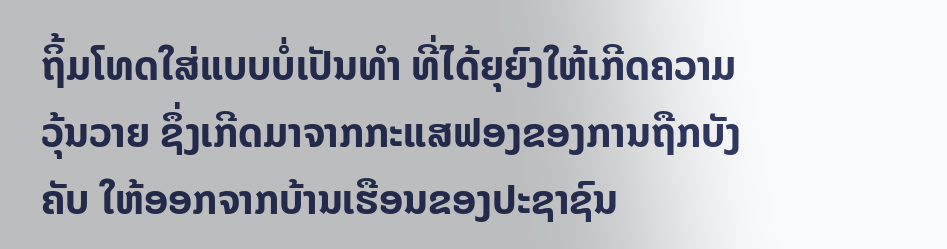ຖິ້ມໂທດໃສ່ແບບບໍ່ເປັນທໍາ ທີ່ໄດ້ຍຸຍົງໃຫ້ເກີດຄວາມ
ວຸ້ນວາຍ ຊຶ່ງເກີດມາຈາກກະແສຟອງຂອງການຖືກບັງຄັບ ໃຫ້ອອກຈາກບ້ານເຮືອນຂອງປະຊາຊົນ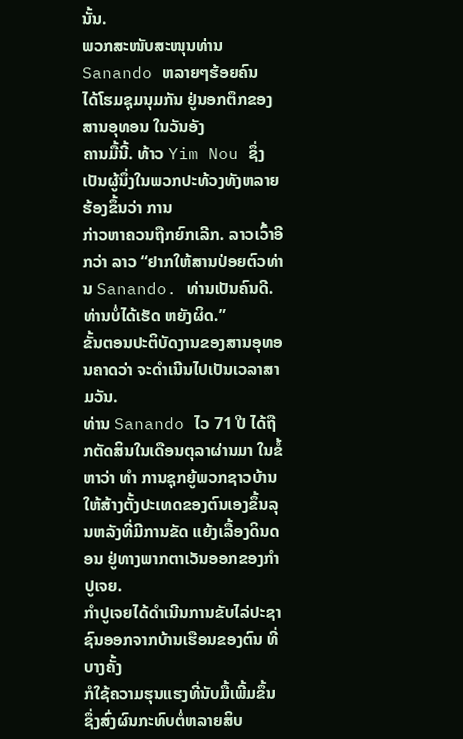ນັ້ນ.
ພວກສະໜັບສະໜຸນທ່ານ Sanando ຫລາຍໆຮ້ອຍຄົນ
ໄດ້ໂຮມຊຸມນຸມກັນ ຢູ່ນອກຕຶກຂອງສານອຸທອນ ໃນວັນອັງ
ຄານມື້ນີ້. ທ້າວ Yim Nou ຊຶ່ງເປັນຜູ້ນຶ່ງໃນພວກປະທ້ວງທັງຫລາຍຮ້ອງຂຶ້ນວ່າ ການ
ກ່າວຫາຄວນຖືກຍົກເລີກ. ລາວເວົ້າອີກວ່າ ລາວ “ຢາກໃຫ້ສານປ່ອຍຕົວທ່ານ Sanando. ທ່ານເປັນຄົນດີ. ທ່ານບໍ່ໄດ້ເຮັດ ຫຍັງຜິດ.”
ຂັ້ນຕອນປະຕິບັດງານຂອງສານອຸທອນຄາດວ່າ ຈະດໍາເນີນໄປເປັນເວລາສາມວັນ.
ທ່ານ Sanando ໄວ 71 ປີ ໄດ້ຖືກຕັດສິນໃນເດືອນຕຸລາຜ່ານມາ ໃນຂໍ້ຫາວ່າ ທໍາ ການຊຸກຍູ້ພວກຊາວບ້ານ ໃຫ້ສ້າງຕັ້ງປະເທດຂອງຕົນເອງຂຶ້ນລຸນຫລັງທີ່ມີການຂັດ ແຍ້ງເລື້ອງດິນດອນ ຢູ່ທາງພາກຕາເວັນອອກຂອງກໍາປູເຈຍ.
ກໍາປູເຈຍໄດ້ດໍາເນີນການຂັບໄລ່ປະຊາຊົນອອກຈາກບ້ານເຮືອນຂອງຕົນ ທີ່ບາງຄັ້ງ
ກໍໃຊ້ຄວາມຮຸນແຮງທີ່ນັບມື້ເພີ້ມຂຶ້ນ ຊຶ່ງສົ່ງຜົນກະທົບຕໍ່ຫລາຍສິບ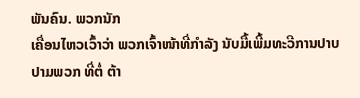ພັນຄົນ. ພວກນັກ
ເຄື່ອນໄຫວເວົ້າວ່າ ພວກເຈົ້າໜ້າທີ່ກໍາລັງ ນັບມື້ເພີ້ມທະວີການປາບປາມພວກ ທີ່ຕໍ່ ຕ້າ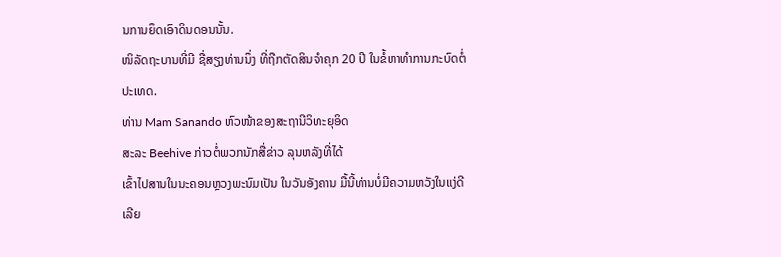ນການຍຶດເອົາດິນດອນນັ້ນ.
ໜິລັດຖະບານທີ່ມີ ຊື່ສຽງທ່ານນຶ່ງ ທີ່ຖືກຕັດສິນຈໍາຄຸກ 20 ປີ ໃນຂໍ້ຫາທໍາການກະບົດຕໍ່ປະເທດ.
ທ່ານ Mam Sanando ຫົວໜ້າຂອງສະຖານີວິທະຍຸອິດ
ສະລະ Beehive ກ່າວຕໍ່ພວກນັກສື່ຂ່າວ ລຸນຫລັງທີ່ໄດ້
ເຂົ້າໄປສານໃນນະຄອນຫຼວງພະນົມເປັນ ໃນວັນອັງຄານ ມື້ນີ້ທ່ານບໍ່ມີຄວາມຫວັງໃນແງ່ດີເລີຍ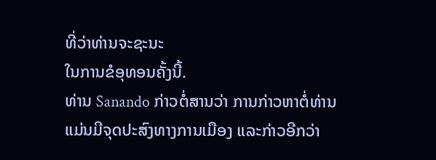ທີ່ວ່າທ່ານຈະຊະນະ
ໃນການຂໍອຸທອນຄັ້ງນີ້.
ທ່ານ Sanando ກ່າວຕໍ່ສານວ່າ ການກ່າວຫາຕໍ່ທ່ານ
ແມ່ນມີຈຸດປະສົງທາງການເມືອງ ແລະກ່າວອີກວ່າ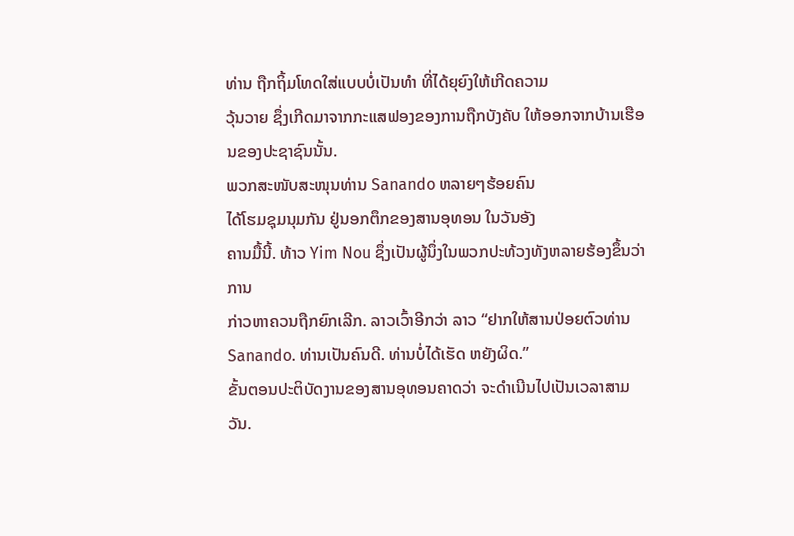ທ່ານ ຖືກຖິ້ມໂທດໃສ່ແບບບໍ່ເປັນທໍາ ທີ່ໄດ້ຍຸຍົງໃຫ້ເກີດຄວາມ
ວຸ້ນວາຍ ຊຶ່ງເກີດມາຈາກກະແສຟອງຂອງການຖືກບັງຄັບ ໃຫ້ອອກຈາກບ້ານເຮືອນຂອງປະຊາຊົນນັ້ນ.
ພວກສະໜັບສະໜຸນທ່ານ Sanando ຫລາຍໆຮ້ອຍຄົນ
ໄດ້ໂຮມຊຸມນຸມກັນ ຢູ່ນອກຕຶກຂອງສານອຸທອນ ໃນວັນອັງ
ຄານມື້ນີ້. ທ້າວ Yim Nou ຊຶ່ງເປັນຜູ້ນຶ່ງໃນພວກປະທ້ວງທັງຫລາຍຮ້ອງຂຶ້ນວ່າ ການ
ກ່າວຫາຄວນຖືກຍົກເລີກ. ລາວເວົ້າອີກວ່າ ລາວ “ຢາກໃຫ້ສານປ່ອຍຕົວທ່ານ Sanando. ທ່ານເປັນຄົນດີ. ທ່ານບໍ່ໄດ້ເຮັດ ຫຍັງຜິດ.”
ຂັ້ນຕອນປະຕິບັດງານຂອງສານອຸທອນຄາດວ່າ ຈະດໍາເນີນໄປເປັນເວລາສາມວັນ.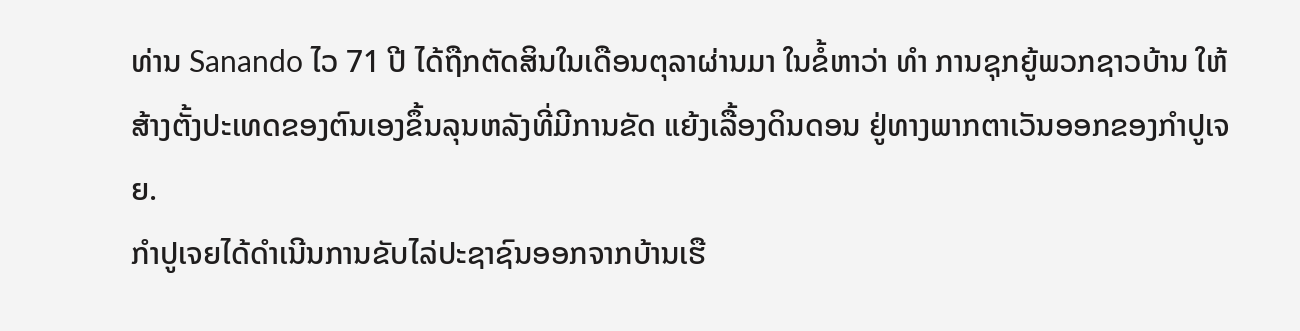ທ່ານ Sanando ໄວ 71 ປີ ໄດ້ຖືກຕັດສິນໃນເດືອນຕຸລາຜ່ານມາ ໃນຂໍ້ຫາວ່າ ທໍາ ການຊຸກຍູ້ພວກຊາວບ້ານ ໃຫ້ສ້າງຕັ້ງປະເທດຂອງຕົນເອງຂຶ້ນລຸນຫລັງທີ່ມີການຂັດ ແຍ້ງເລື້ອງດິນດອນ ຢູ່ທາງພາກຕາເວັນອອກຂອງກໍາປູເຈຍ.
ກໍາປູເຈຍໄດ້ດໍາເນີນການຂັບໄລ່ປະຊາຊົນອອກຈາກບ້ານເຮື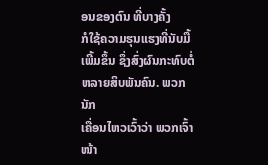ອນຂອງຕົນ ທີ່ບາງຄັ້ງ
ກໍໃຊ້ຄວາມຮຸນແຮງທີ່ນັບມື້ເພີ້ມຂຶ້ນ ຊຶ່ງສົ່ງຜົນກະທົບຕໍ່ຫລາຍສິບພັນຄົນ. ພວກນັກ
ເຄື່ອນໄຫວເວົ້າວ່າ ພວກເຈົ້າໜ້າ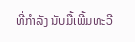ທີ່ກໍາລັງ ນັບມື້ເພີ້ມທະວີ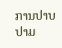ການປາບປາມ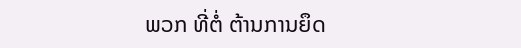ພວກ ທີ່ຕໍ່ ຕ້ານການຍຶດ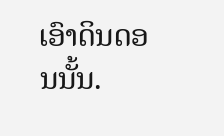ເອົາດິນດອນນັ້ນ.